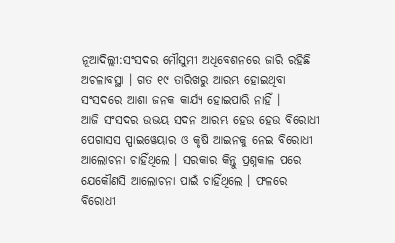ନୂଆଦିଲ୍ଲୀ:ସଂସଦର ମୌସୁମୀ ଅଧିବେଶନରେ ଜାରି ରହିଛି ଅଚଳାବସ୍ଥା । ଗତ ୧୯ ତାରିଖରୁ ଆରମ୍ଭ ହୋଇଥିବା ସଂସଦରେ ଆଶା ଜନକ କାର୍ଯ୍ୟ ହୋଇପାରି ନାହିଁ ।
ଆଜି ସଂସଦର ଉଭୟ ସଦନ ଆରମ୍ଭ ହେଉ ହେଉ ବିରୋଧୀ ପେଗାସସ ସ୍ପାଇୱେୟାର ଓ କୃଷି ଆଇନକୁ ନେଇ ବିରୋଧୀ ଆଲୋଚନା ଚାହିଁଥିଲେ । ସରକାର କିନ୍ତୁ ପ୍ରଶ୍ନକାଳ ପରେ ଯେକୌଣସି ଆଲୋଚନା ପାଇଁ ଚାହିଁଥିଲେ । ଫଳରେ ବିରୋଧୀ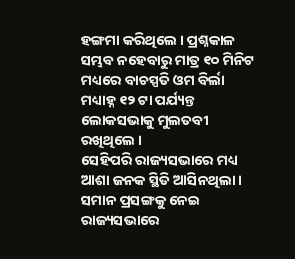ହଙ୍ଗମା କରିଥିଲେ । ପ୍ରଶ୍ନକାଳ ସମ୍ଭବ ନହେବାରୁ ମାତ୍ର ୧୦ ମିନିଟ ମଧ୍ୟରେ ବାଚସ୍ପତି ଓମ ବିର୍ଲା ମଧ୍ୟାହ୍ନ ୧୨ ଟା ପର୍ଯ୍ୟନ୍ତ ଲୋକସଭାକୁ ମୁଲତବୀ ରଖିଥିଲେ ।
ସେହିପରି ରାଜ୍ୟସଭାରେ ମଧ୍ୟ ଆଶା ଜନକ ସ୍ଥିତି ଆସିନଥିଲା । ସମାନ ପ୍ରସଙ୍ଗକୁ ନେଇ ରାଜ୍ୟସଭାରେ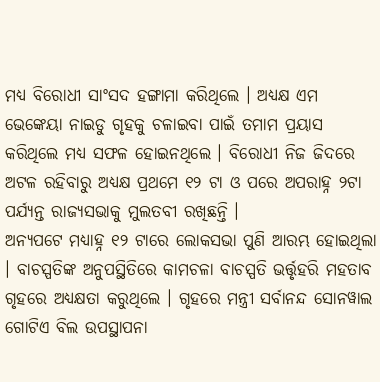ମଧ୍ୟ ବିରୋଧୀ ସାଂସଦ ହଙ୍ଗାମା କରିଥିଲେ । ଅଧ୍ୟକ୍ଷ ଏମ ଭେଙ୍କେୟା ନାଇଡୁ ଗୃହକୁ ଚଳାଇବା ପାଇଁ ତମାମ ପ୍ରୟାସ କରିଥିଲେ ମଧ୍ୟ ସଫଳ ହୋଇନଥିଲେ । ବିରୋଧୀ ନିଜ ଜିଦରେ ଅଟଳ ରହିବାରୁ ଅଧ୍ୟକ୍ଷ ପ୍ରଥମେ ୧୨ ଟା ଓ ପରେ ଅପରାହ୍ନ ୨ଟା ପର୍ଯ୍ୟନ୍ତ ରାଜ୍ୟସଭାକୁ ମୁଲତବୀ ରଖିଛନ୍ତି ।
ଅନ୍ୟପଟେ ମଧ୍ୟାହ୍ନ ୧୨ ଟାରେ ଲୋକସଭା ପୁଣି ଆରମ୍ଭ ହୋଇଥିଲା । ବାଚସ୍ପତିଙ୍କ ଅନୁପସ୍ଥିତିରେ କାମଚଳା ବାଚସ୍ପତି ଭର୍ତ୍ତୃହରି ମହତାବ ଗୃହରେ ଅଧ୍ୟକ୍ଷତା କରୁଥିଲେ । ଗୃହରେ ମନ୍ତ୍ରୀ ସର୍ବାନନ୍ଦ ସୋନୱାଲ ଗୋଟିଏ ବିଲ ଉପସ୍ଥାପନା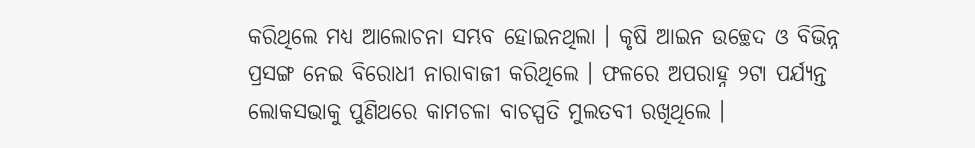କରିଥିଲେ ମଧ୍ୟ ଆଲୋଚନା ସମ୍ଭବ ହୋଇନଥିଲା । କୃଷି ଆଇନ ଉଚ୍ଛେଦ ଓ ବିଭିନ୍ନ ପ୍ରସଙ୍ଗ ନେଇ ବିରୋଧୀ ନାରାବାଜୀ କରିଥିଲେ । ଫଳରେ ଅପରାହ୍ନ ୨ଟା ପର୍ଯ୍ୟନ୍ତ ଲୋକସଭାକୁ ପୁଣିଥରେ କାମଚଳା ବାଚସ୍ପତି ମୁଲତବୀ ରଖିଥିଲେ ।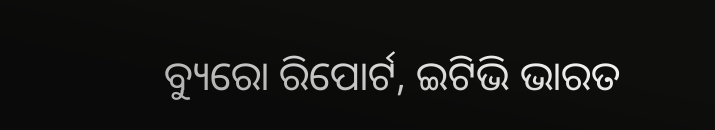ବ୍ୟୁରୋ ରିପୋର୍ଟ, ଇଟିଭି ଭାରତ